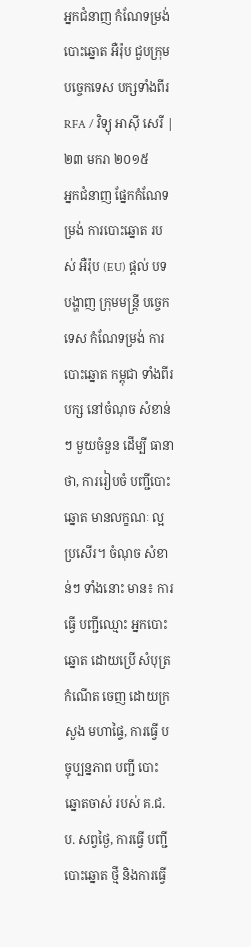អ្នកជំនាញ កំណែទម្រង់ បោះឆ្នោត អឺរ៉ុប ជួបក្រុម បច្ចេកទេស បក្សទាំងពីរ
RFA / វិទ្យុ អាស៊ី សេរី | ២៣ មករា ២០១៥
អ្នកជំនាញ ផ្នែកកំណែទម្រង់ ការបោះឆ្នោត របស់ អឺរ៉ុប (EU) ផ្ដល់ បទបង្ហាញ ក្រុមមន្ត្រី បច្ចេកទេស កំណែទម្រង់ ការបោះឆ្នោត កម្ពុជា ទាំងពីរបក្ស នៅចំណុច សំខាន់ៗ មួយចំនួន ដើម្បី ធានា ថា, ការរៀបចំ បញ្ជីបោះឆ្នោត មានលក្ខណៈ ល្អប្រសើរ។ ចំណុច សំខាន់ៗ ទាំងនោះ មាន៖ ការធ្វើ បញ្ជីឈ្មោះ អ្នកបោះឆ្នោត ដោយប្រើ សំបុត្រ កំណើត ចេញ ដោយក្រសួង មហាផ្ទៃ, ការធ្វើ បច្ចុប្បន្នភាព បញ្ជី បោះឆ្នោតចាស់ របស់ គ.ជ.ប. សព្វថ្ងៃ, ការធ្វើ បញ្ជី បោះឆ្នោត ថ្មី និងការធ្វើ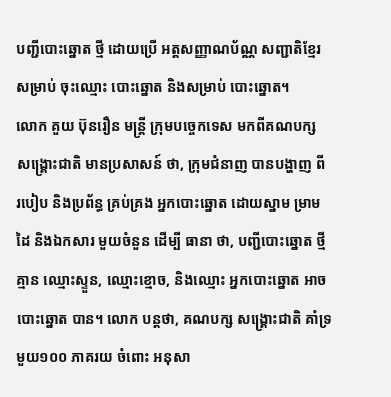បញ្ជីបោះឆ្នោត ថ្មី ដោយប្រើ អត្តសញ្ញាណប័ណ្ណ សញ្ជាតិខ្មែរ សម្រាប់ ចុះឈ្មោះ បោះឆ្នោត និងសម្រាប់ បោះឆ្នោត។
លោក គួយ ប៊ុនរឿន មន្ត្រី ក្រុមបច្ចេកទេស មកពីគណបក្ស សង្គ្រោះជាតិ មានប្រសាសន៍ ថា, ក្រុមជំនាញ បានបង្ហាញ ពី របៀប និងប្រព័ន្ធ គ្រប់គ្រង អ្នកបោះឆ្នោត ដោយស្នាម ម្រាមដៃ និងឯកសារ មួយចំនួន ដើម្បី ធានា ថា, បញ្ជីបោះឆ្នោត ថ្មី គ្មាន ឈ្មោះស្ទួន, ឈ្មោះខ្មោច, និងឈ្មោះ អ្នកបោះឆ្នោត អាចបោះឆ្នោត បាន។ លោក បន្តថា, គណបក្ស សង្គ្រោះជាតិ គាំទ្រ មួយ១០០ ភាគរយ ចំពោះ អនុសា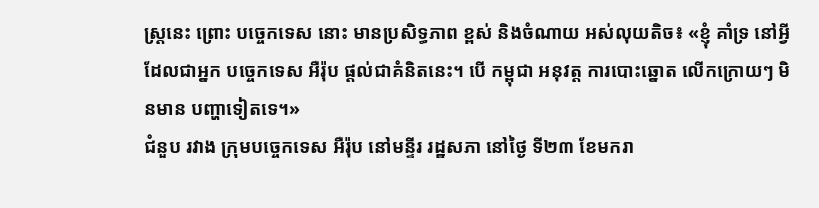ស្ត្រនេះ ព្រោះ បច្ចេកទេស នោះ មានប្រសិទ្ធភាព ខ្ពស់ និងចំណាយ អស់លុយតិច៖ «ខ្ញុំ គាំទ្រ នៅអ្វី ដែលជាអ្នក បច្ចេកទេស អឺរ៉ុប ផ្ដល់ជាគំនិតនេះ។ បើ កម្ពុជា អនុវត្ត ការបោះឆ្នោត លើកក្រោយៗ មិនមាន បញ្ហាទៀតទេ។»
ជំនួប រវាង ក្រុមបច្ចេកទេស អឺរ៉ុប នៅមន្ទីរ រដ្ឋសភា នៅថ្ងៃ ទី២៣ ខែមករា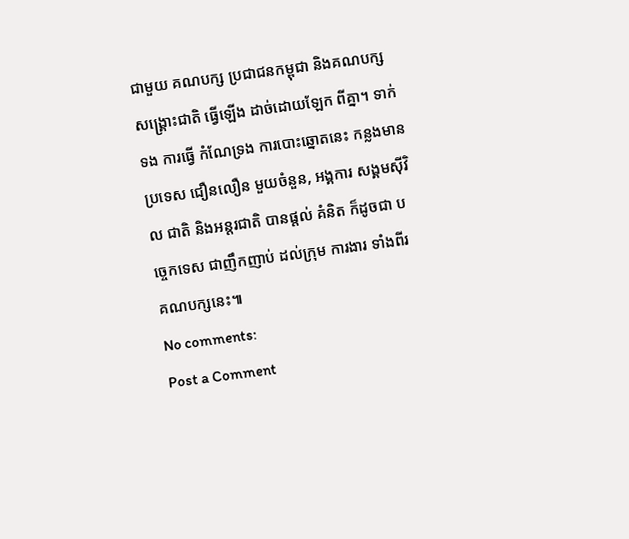ជាមួយ គណបក្ស ប្រជាជនកម្ពុជា និងគណបក្ស សង្គ្រោះជាតិ ធ្វើឡើង ដាច់ដោយឡែក ពីគ្នា។ ទាក់ទង ការធ្វើ កំណែទ្រង ការបោះឆ្នោតនេះ កន្លងមាន ប្រទេស ជឿនលឿន មួយចំនួន, អង្គការ សង្គមស៊ីវិល ជាតិ និងអន្តរជាតិ បានផ្ដល់ គំនិត ក៏ដូចជា បច្ចេកទេស ជាញឹកញាប់ ដល់ក្រុម ការងារ ទាំងពីរ គណបក្សនេះ៕
No comments:
Post a Comment